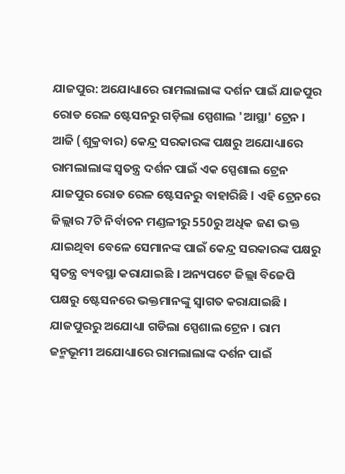ଯାଜପୁର: ଅଯୋଧ୍ୟାରେ ରାମଲାଲାଙ୍କ ଦର୍ଶନ ପାଇଁ ଯାଜପୁର ରୋଡ ରେଳ ଷ୍ଟେସନରୁ ଗଡ଼ିଲା ସ୍ପେଶାଲ 'ଆସ୍ଥା' ଟ୍ରେନ । ଆଜି (ଶୁକ୍ରବାର) କେନ୍ଦ୍ର ସରକାରଙ୍କ ପକ୍ଷରୁ ଅଯୋଧ୍ୟାରେ ରାମଲାଲାଙ୍କ ସ୍ୱତନ୍ତ୍ର ଦର୍ଶନ ପାଇଁ ଏକ ସ୍ପେଶାଲ ଟ୍ରେନ ଯାଜପୁର ରୋଡ ରେଳ ଷ୍ଟେସନରୁ ବାହାରିଛି l ଏହି ଟ୍ରେନରେ ଜିଲ୍ଲାର 7ଟି ନିର୍ବାଚନ ମଣ୍ଡଳୀରୁ 550ରୁ ଅଧିକ ଜଣ ଭକ୍ତ ଯାଇଥିବା ବେଳେ ସେମାନଙ୍କ ପାଇଁ କେନ୍ଦ୍ର ସରକାରଙ୍କ ପକ୍ଷରୁ ସ୍ୱତନ୍ତ୍ର ବ୍ୟବସ୍ଥା କରାଯାଇଛି । ଅନ୍ୟପଟେ ଜିଲ୍ଲା ବିଜେପି ପକ୍ଷରୁ ଷ୍ଟେସନରେ ଭକ୍ତମାନଙ୍କୁ ସ୍ୱାଗତ କରାଯାଇଛି ।
ଯାଜପୁରରୁ ଅଯୋଧ୍ୟା ଗଡିଲା ସ୍ପେଶାଲ ଟ୍ରେନ । ରାମ ଜନ୍ମଭୂମୀ ଅଯୋଧ୍ୟାରେ ରାମଲାଲାଙ୍କ ଦର୍ଶନ ପାଇଁ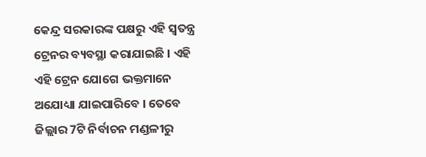କେନ୍ଦ୍ର ସରକାରଙ୍କ ପକ୍ଷରୁ ଏହି ସ୍ୱତନ୍ତ୍ର ଟ୍ରେନର ବ୍ୟବସ୍ଥା କରାଯାଇଛି । ଏହି ଏହି ଟ୍ରେନ ଯୋଗେ ଭକ୍ତମାନେ ଅଯୋଧ୍ୟା ଯାଇପାରିବେ । ତେବେ ଜିଲ୍ଲାର 7ଟି ନିର୍ବାଚନ ମଣ୍ଡଳୀରୁ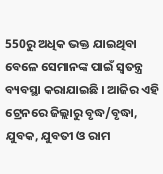550ରୁ ଅଧିକ ଭକ୍ତ ଯାଇଥିବା ବେଳେ ସେମାନଙ୍କ ପାଇଁ ସ୍ୱତନ୍ତ୍ର ବ୍ୟବସ୍ଥା କରାଯାଇଛି । ଆଜିର ଏହି ଟ୍ରେନରେ ଜିଲ୍ଲାରୁ ବୃଦ୍ଧ/ବୃଦ୍ଧା, ଯୁବକ, ଯୁବତୀ ଓ ରାମ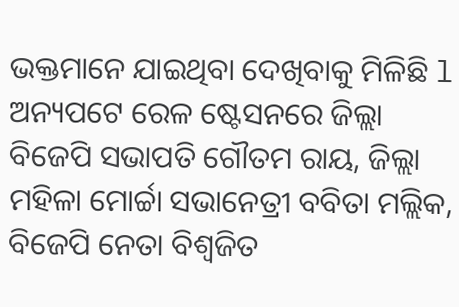ଭକ୍ତମାନେ ଯାଇଥିବା ଦେଖିବାକୁ ମିଳିଛି l ଅନ୍ୟପଟେ ରେଳ ଷ୍ଟେସନରେ ଜିଲ୍ଲା ବିଜେପି ସଭାପତି ଗୌତମ ରାୟ, ଜିଲ୍ଲା ମହିଳା ମୋର୍ଚ୍ଚା ସଭାନେତ୍ରୀ ବବିତା ମଲ୍ଲିକ, ବିଜେପି ନେତା ବିଶ୍ୱଜିତ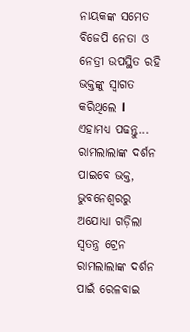ନାୟକଙ୍କ ସମେତ ବିଜେପି ନେତା ଓ ନେତ୍ରୀ ଉପସ୍ଥିତ ରହି ଭକ୍ତଙ୍କୁ ସ୍ୱାଗତ କରିଥିଲେ l
ଏହାମଧ୍ୟ ପଢନ୍ତୁ... ରାମଲାଲାଙ୍କ ଦର୍ଶନ ପାଇବେ ଭକ୍ତ, ଭୁବନେଶ୍ୱରରୁ ଅଯୋଧ୍ୟା ଗଡ଼ିଲା ସ୍ୱତନ୍ତ୍ର ଟ୍ରେନ
ରାମଲାଲାଙ୍କ ଦର୍ଶନ ପାଇଁ ରେଳବାଇ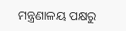ମନ୍ତ୍ରଣାଳୟ ପକ୍ଷରୁ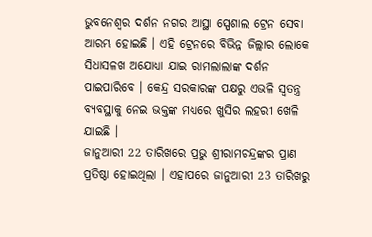ଭୁବନେଶ୍ୱର ଦର୍ଶନ ନଗର ଆସ୍ଥା ସ୍ପେଶାଲ ଟ୍ରେନ ସେବା ଆରମ୍ଭ ହୋଇଛି । ଏହି ଟ୍ରେନରେ ବିଭିନ୍ନ ଜିଲ୍ଲାର ଲୋକେ ସିଧାସଳଖ ଅଯୋଧ୍ୟା ଯାଇ ରାମଲାଲାଙ୍କ ଦର୍ଶନ ପାଇପାରିବେ । କେନ୍ଦ୍ର ସରକାରଙ୍କ ପକ୍ଷରୁ ଏଭଳି ସ୍ୱତନ୍ତ୍ର ବ୍ୟବସ୍ଥାକୁ ନେଇ ଭକ୍ତଙ୍କ ମଧ୍ୟରେ ଖୁସିର ଲହରୀ ଖେଳି ଯାଇଛି ।
ଜାନୁଆରୀ 22 ତାରିଖରେ ପ୍ରଭୁ ଶ୍ରୀରାମଚନ୍ଦ୍ରଙ୍କର ପ୍ରାଣ ପ୍ରତିଷ୍ଠା ହୋଇଥିଲା । ଏହାପରେ ଜାନୁଆରୀ 23 ତାରିଖରୁ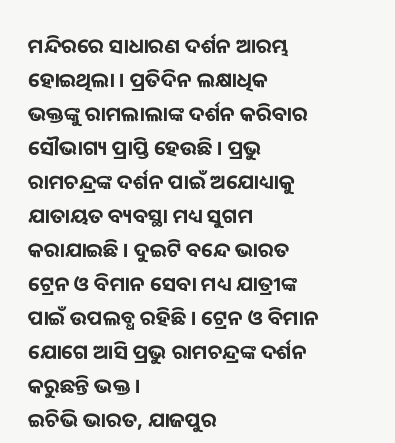ମନ୍ଦିରରେ ସାଧାରଣ ଦର୍ଶନ ଆରମ୍ଭ ହୋଇଥିଲା । ପ୍ରତିଦିନ ଲକ୍ଷାଧିକ ଭକ୍ତଙ୍କୁ ରାମଲାଲାଙ୍କ ଦର୍ଶନ କରିବାର ସୌଭାଗ୍ୟ ପ୍ରାପ୍ତି ହେଉଛି । ପ୍ରଭୁ ରାମଚନ୍ଦ୍ରଙ୍କ ଦର୍ଶନ ପାଇଁ ଅଯୋଧ୍ୟାକୁ ଯାତାୟତ ବ୍ୟବସ୍ଥା ମଧ୍ୟ ସୁଗମ କରାଯାଇଛି । ଦୁଇଟି ବନ୍ଦେ ଭାରତ ଟ୍ରେନ ଓ ବିମାନ ସେବା ମଧ୍ୟ ଯାତ୍ରୀଙ୍କ ପାଇଁ ଉପଲବ୍ଧ ରହିଛି । ଟ୍ରେନ ଓ ବିମାନ ଯୋଗେ ଆସି ପ୍ରଭୁ ରାମଚନ୍ଦ୍ରଙ୍କ ଦର୍ଶନ କରୁଛନ୍ତି ଭକ୍ତ ।
ଇଚିଭି ଭାରତ, ଯାଜପୁର